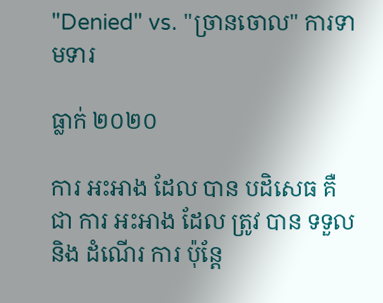"Denied" vs. "ច្រានចោល" ការទាមទារ

ធ្លាក់ ២០២០

ការ អះអាង ដែល បាន បដិសេធ គឺ ជា ការ អះអាង ដែល ត្រូវ បាន ទទួល និង ដំណើរ ការ ប៉ុន្តែ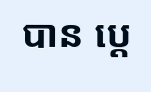បាន ប្តេ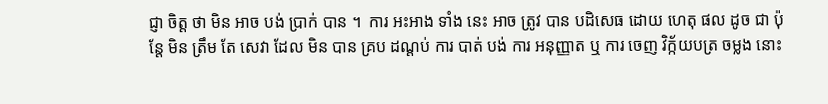ជ្ញា ចិត្ត ថា មិន អាច បង់ ប្រាក់ បាន ។  ការ អះអាង ទាំង នេះ អាច ត្រូវ បាន បដិសេធ ដោយ ហេតុ ផល ដូច ជា ប៉ុន្តែ មិន ត្រឹម តែ សេវា ដែល មិន បាន គ្រប ដណ្តប់ ការ បាត់ បង់ ការ អនុញ្ញាត ឬ ការ ចេញ វិក្ក័យបត្រ ចម្លង នោះ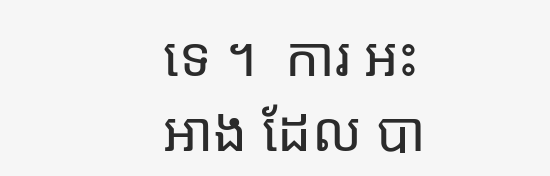ទេ ។  ការ អះអាង ដែល បា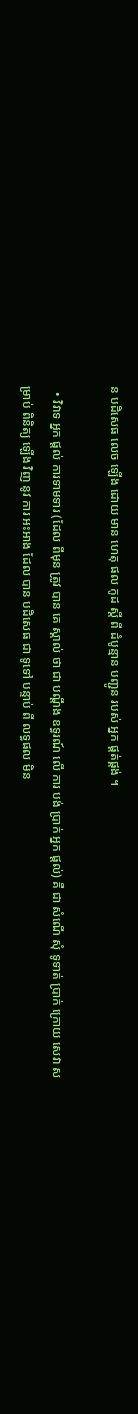ន បដិសេធ លេច ឡើង ដោយ មាន ហេតុ ផល កូដ ស្តី ពី ដំបូន្មាន បញ្ជូន របស់ អ្នក ផ្គត់ផ្គង់ ។

  • វិវាទ អ្នក ផ្ដល់ ការទាមទារ (ដែល ពីមុន ត្រូវ បាន គេ ស្គាល់ ថា ជា បណ្តឹង ឧទ្ធរណ៍ លើ ការ បង់ ប្រាក់ អ្នក ផ្ដល់) គឺ ជា សំណើ សុំ ទូទាត់ ប្រាក់ ក្រោយ សេវា សម្រាប់ ពិនិត្យ ឡើង វិញ នូវ ការ អះអាង ដែល បាន បដិសេធ ជា ទូទៅ បន្ទាប់ ពី លទ្ធផល មិន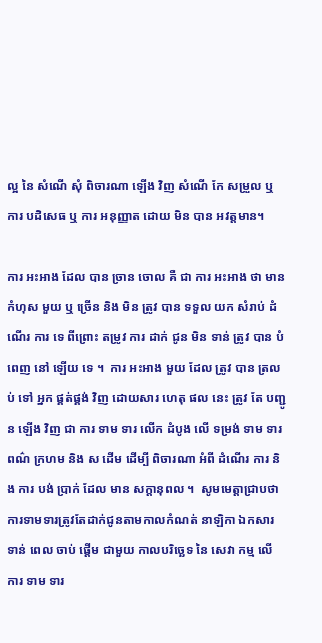ល្អ នៃ សំណើ សុំ ពិចារណា ឡើង វិញ សំណើ កែ សម្រួល ឬ ការ បដិសេធ ឬ ការ អនុញ្ញាត ដោយ មិន បាន អវត្តមាន។

ការ អះអាង ដែល បាន ច្រាន ចោល គឺ ជា ការ អះអាង ថា មាន កំហុស មួយ ឬ ច្រើន និង មិន ត្រូវ បាន ទទួល យក សំរាប់ ដំណើរ ការ ទេ ពីព្រោះ តម្រូវ ការ ដាក់ ជូន មិន ទាន់ ត្រូវ បាន បំពេញ នៅ ឡើយ ទេ ។  ការ អះអាង មួយ ដែល ត្រូវ បាន ត្រលប់ ទៅ អ្នក ផ្គត់ផ្គង់ វិញ ដោយសារ ហេតុ ផល នេះ ត្រូវ តែ បញ្ជូន ឡើង វិញ ជា ការ ទាម ទារ លើក ដំបូង លើ ទម្រង់ ទាម ទារ ពណ៌ ក្រហម និង ស ដើម ដើម្បី ពិចារណា អំពី ដំណើរ ការ និង ការ បង់ ប្រាក់ ដែល មាន សក្តានុពល ។  សូមមេត្តាជ្រាបថា ការទាមទារត្រូវតែដាក់ជូនតាមកាលកំណត់ នាឡិកា ឯកសារ ទាន់ ពេល ចាប់ ផ្តើម ជាមួយ កាលបរិច្ឆេទ នៃ សេវា កម្ម លើ ការ ទាម ទារ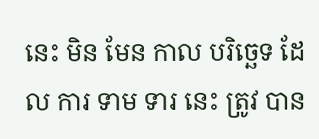នេះ មិន មែន កាល បរិច្ឆេទ ដែល ការ ទាម ទារ នេះ ត្រូវ បាន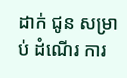ដាក់ ជូន សម្រាប់ ដំណើរ ការ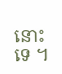នោះ ទេ ។